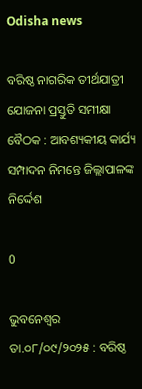Odisha news

ବରିଷ୍ଠ ନାଗରିକ ତୀର୍ଥଯାତ୍ରୀ ଯୋଜନା ପ୍ରସ୍ତୁତି ସମୀକ୍ଷା ବୈଠକ : ଆବଶ୍ୟକୀୟ କାର୍ଯ୍ୟ ସମ୍ପାଦନ ନିମନ୍ତେ ଜିଲ୍ଲାପାଳଙ୍କ ନିର୍ଦ୍ଦେଶ

0

ଭୁବନେଶ୍ୱର ତା.୦୮/୦୯/୨୦୨୫ : ବରିଷ୍ଠ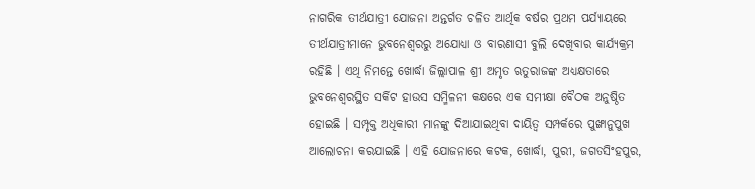ନାଗରିକ ତୀର୍ଥଯାତ୍ରୀ ଯୋଜନା ଅନ୍ତର୍ଗତ ଚଳିତ ଆର୍ଥିକ ବର୍ଷର ପ୍ରଥମ ପର୍ଯ୍ୟାୟରେ ତୀର୍ଥଯାତ୍ରୀମାନେ ଭୁବନେଶ୍ୱରରୁ ଅଯୋଧ୍ୟା ଓ ବାରଣାସୀ ବୁଲି ଦେଖିବାର କାର୍ଯ୍ୟକ୍ରମ ରହିଛି । ଏଥି ନିମନ୍ତେ ଖୋର୍ଦ୍ଧା ଜିଲ୍ଲାପାଳ ଶ୍ରୀ ଅମୃତ ଋତୁରାଜଙ୍କ ଅଧ୍ୟକ୍ଷତାରେ ଭୁବନେଶ୍ୱରସ୍ଥିତ ସର୍କିଟ ହାଉସ ସମ୍ମିଳନୀ କକ୍ଷରେ ଏକ ସମୀକ୍ଷା ବୈଠକ ଅନୁଷ୍ଠିତ ହୋଇଛି । ସମ୍ପୃକ୍ତ ଅଧିକାରୀ ମାନଙ୍କୁ ଦିଆଯାଇଥିବା ଦାୟିତ୍ୱ ସମ୍ପର୍କରେ ପୁଙ୍ଖାନୁପୁଖ ଆଲୋଚନା କରଯାଇଛି । ଏହି ଯୋଜନାରେ କଟକ, ଖୋର୍ଦ୍ଧା, ପୁରୀ, ଜଗତସିଂହପୁର,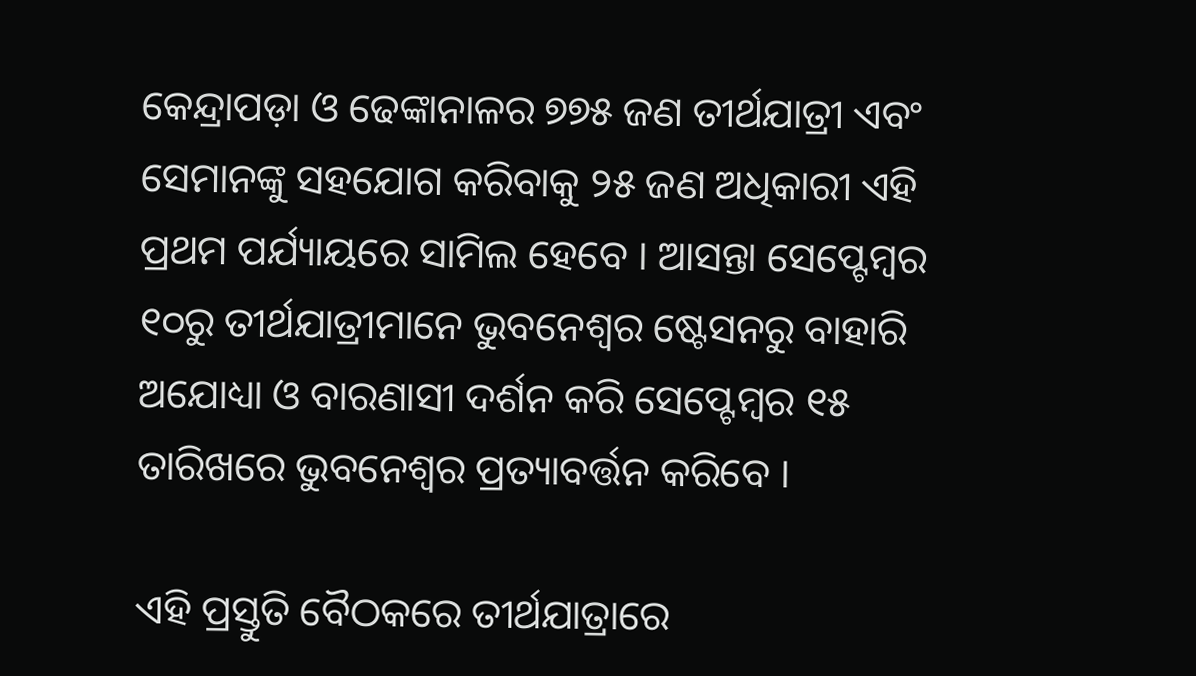କେନ୍ଦ୍ରାପଡ଼ା ଓ ଢେଙ୍କାନାଳର ୭୭୫ ଜଣ ତୀର୍ଥଯାତ୍ରୀ ଏବଂ ସେମାନଙ୍କୁ ସହଯୋଗ କରିବାକୁ ୨୫ ଜଣ ଅଧିକାରୀ ଏହି ପ୍ରଥମ ପର୍ଯ୍ୟାୟରେ ସାମିଲ ହେବେ । ଆସନ୍ତା ସେପ୍ଟେମ୍ବର ୧୦ରୁ ତୀର୍ଥଯାତ୍ରୀମାନେ ଭୁବନେଶ୍ୱର ଷ୍ଟେସନରୁ ବାହାରି ଅଯୋଧ୍ୟା ଓ ବାରଣାସୀ ଦର୍ଶନ କରି ସେପ୍ଟେମ୍ବର ୧୫ ତାରିଖରେ ଭୁବନେଶ୍ୱର ପ୍ରତ୍ୟାବର୍ତ୍ତନ କରିବେ ।

ଏହି ପ୍ରସ୍ତୁତି ବୈଠକରେ ତୀର୍ଥଯାତ୍ରାରେ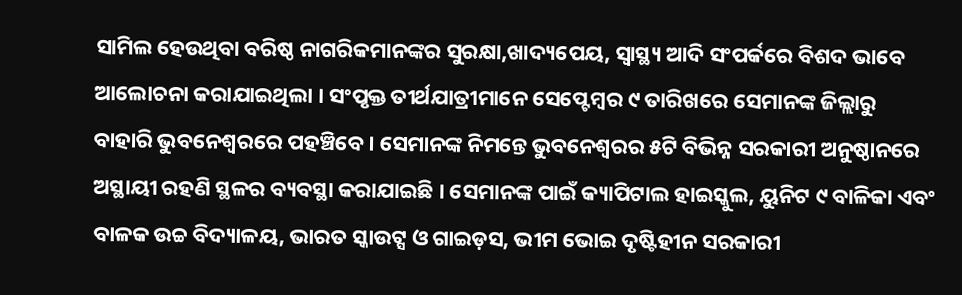ସାମିଲ ହେଉଥିବା ବରିଷ୍ଠ ନାଗରିକମାନଙ୍କର ସୁରକ୍ଷା,ଖାଦ୍ୟପେୟ, ସ୍ୱାସ୍ଥ୍ୟ ଆଦି ସଂପର୍କରେ ବିଶଦ ଭାବେ ଆଲୋଚନା କରାଯାଇଥିଲା । ସଂପୃକ୍ତ ତୀର୍ଥଯାତ୍ରୀମାନେ ସେପ୍ଟେମ୍ବର ୯ ତାରିଖରେ ସେମାନଙ୍କ ଜିଲ୍ଲାରୁ ବାହାରି ଭୁବନେଶ୍ୱରରେ ପହଞ୍ଚିବେ । ସେମାନଙ୍କ ନିମନ୍ତେ ଭୁବନେଶ୍ୱରର ୫ଟି ବିଭିନ୍ନ ସରକାରୀ ଅନୁଷ୍ଠାନରେ ଅସ୍ଥାୟୀ ରହଣି ସ୍ଥଳର ବ୍ୟବସ୍ଥା କରାଯାଇଛି । ସେମାନଙ୍କ ପାଇଁ କ୍ୟାପିଟାଲ ହାଇସ୍କୁଲ, ୟୁନିଟ ୯ ବାଳିକା ଏବଂ ବାଳକ ଉଚ୍ଚ ବିଦ୍ୟାଳୟ, ଭାରତ ସ୍କାଉଟ୍ସ ଓ ଗାଇଡ଼ସ, ଭୀମ ଭୋଇ ଦୃଷ୍ଟିହୀନ ସରକାରୀ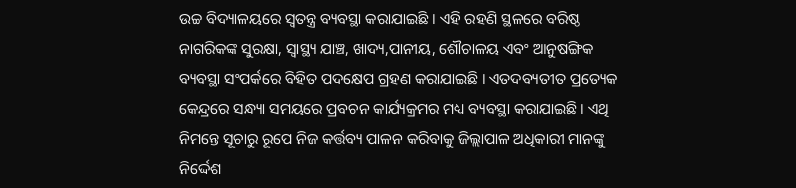ଉଚ୍ଚ ବିଦ୍ୟାଳୟରେ ସ୍ୱତନ୍ତ୍ର ବ୍ୟବସ୍ଥା କରାଯାଇଛି । ଏହି ରହଣି ସ୍ଥଳରେ ବରିଷ୍ଠ ନାଗରିକଙ୍କ ସୁରକ୍ଷା, ସ୍ୱାସ୍ଥ୍ୟ ଯାଞ୍ଚ, ଖାଦ୍ୟ,ପାନୀୟ, ଶୌଚାଳୟ ଏବଂ ଆନୁଷଙ୍ଗିକ ବ୍ୟବସ୍ଥା ସଂପର୍କରେ ବିହିତ ପଦକ୍ଷେପ ଗ୍ରହଣ କରାଯାଇଛି । ଏତଦବ୍ୟତୀତ ପ୍ରତ୍ୟେକ କେନ୍ଦ୍ରରେ ସନ୍ଧ୍ୟା ସମୟରେ ପ୍ରବଚନ କାର୍ଯ୍ୟକ୍ରମର ମଧ୍ୟ ବ୍ୟବସ୍ଥା କରାଯାଇଛି । ଏଥି ନିମନ୍ତେ ସୂଚାରୁ ରୂପେ ନିଜ କର୍ତ୍ତବ୍ୟ ପାଳନ କରିବାକୁ ଜିଲ୍ଲାପାଳ ଅଧିକାରୀ ମାନଙ୍କୁ ନିର୍ଦ୍ଦେଶ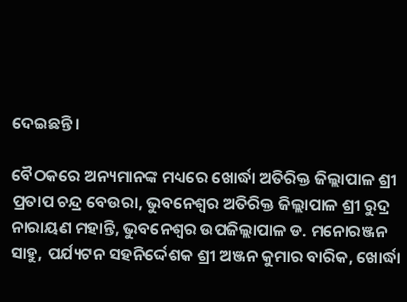ଦେଇଛନ୍ତି ।

ବୈଠକରେ ଅନ୍ୟମାନଙ୍କ ମଧ୍ୟରେ ଖୋର୍ଦ୍ଧା ଅତିରିକ୍ତ ଜିଲ୍ଲାପାଳ ଶ୍ରୀ ପ୍ରତାପ ଚନ୍ଦ୍ର ବେଉରା, ଭୁବନେଶ୍ୱର ଅତିରିକ୍ତ ଜିଲ୍ଲାପାଳ ଶ୍ରୀ ରୁଦ୍ର ନାରାୟଣ ମହାନ୍ତି, ଭୁବନେଶ୍ୱର ଉପଜିଲ୍ଲାପାଳ ଡ. ମନୋରଞ୍ଜନ ସାହୁ, ପର୍ଯ୍ୟଟନ ସହନିର୍ଦ୍ଦେଶକ ଶ୍ରୀ ଅଞ୍ଜନ କୁମାର ବାରିକ, ଖୋର୍ଦ୍ଧା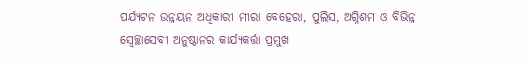ପର୍ଯ୍ୟଟନ ଉନ୍ନୟନ ଅଧିକାରୀ ମୀରା ବେହେରା, ପୁଲିସ, ଅଗ୍ନିଶମ ଓ ବିଭିନ୍ନ ସ୍ବେଚ୍ଛାସେବୀ ଅନୁଷ୍ଠାନର କାର୍ଯ୍ୟକର୍ତ୍ତା ପ୍ରମୁଖ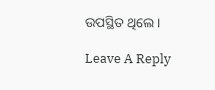ଉପସ୍ଥିତ ଥିଲେ ।

Leave A Reply